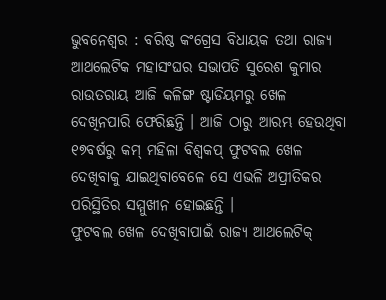ଭୁବନେଶ୍ୱର : ବରିଷ୍ଠ କଂଗ୍ରେସ ବିଧାୟକ ତଥା ରାଜ୍ୟ ଆଥଲେଟିକ ମହାସଂଘର ସଭାପତି ସୁରେଶ କୁମାର ରାଉତରାୟ ଆଜି କଳିଙ୍ଗ ଷ୍ଟାଡିୟମରୁ ଖେଳ ଦେଖିନପାରି ଫେରିଛନ୍ତି । ଆଜି ଠାରୁ ଆରମ୍ଭ ହେଉଥିବା ୧୭ବର୍ଷରୁ କମ୍ ମହିଳା ବିଶ୍ୱକପ୍ ଫୁଟବଲ ଖେଳ ଦେଖିବାକୁ ଯାଇଥିବାବେଳେ ସେ ଏଭଳି ଅପ୍ରୀତିକର ପରିସ୍ଥିତିର ସମ୍ମୁଖୀନ ହୋଇଛନ୍ତି ।
ଫୁଟବଲ ଖେଳ ଦେଖିବାପାଇଁ ରାଜ୍ୟ ଆଥଲେଟିକ୍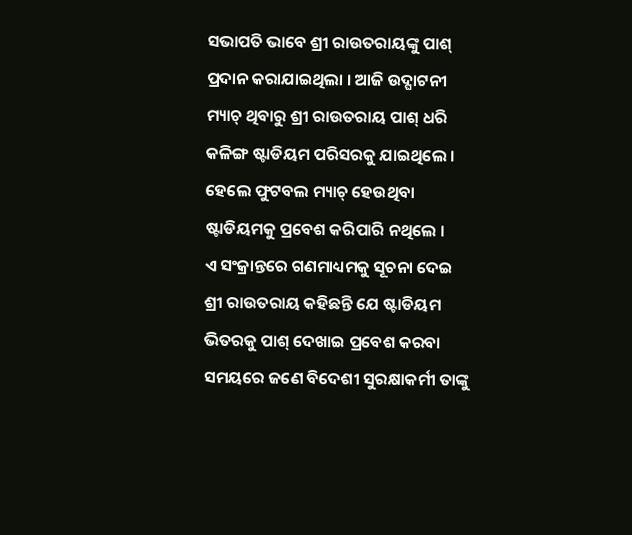ସଭାପତି ଭାବେ ଶ୍ରୀ ରାଉତରାୟଙ୍କୁ ପାଶ୍ ପ୍ରଦାନ କରାଯାଇଥିଲା । ଆଜି ଉଦ୍ଘାଟନୀ ମ୍ୟାଚ୍ ଥିବାରୁ ଶ୍ରୀ ରାଉତରାୟ ପାଶ୍ ଧରି କଳିଙ୍ଗ ଷ୍ଟାଡିୟମ ପରିସରକୁ ଯାଇଥିଲେ । ହେଲେ ଫୁଟବଲ ମ୍ୟାଚ୍ ହେଉଥିବା ଷ୍ଟାଡିୟମକୁ ପ୍ରବେଶ କରିପାରି ନଥିଲେ ।
ଏ ସଂକ୍ରାନ୍ତରେ ଗଣମାଧ୍ୟମକୁ ସୂଚନା ଦେଇ ଶ୍ରୀ ରାଉତରାୟ କହିଛନ୍ତି ଯେ ଷ୍ଟାଡିୟମ ଭିତରକୁ ପାଶ୍ ଦେଖାଇ ପ୍ରବେଶ କରବା ସମୟରେ ଜଣେ ବିଦେଶୀ ସୁରକ୍ଷାକର୍ମୀ ତାଙ୍କୁ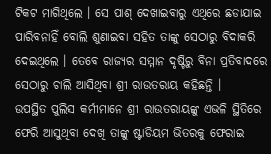ଟିକଟ ମାଗିଥିଲେ । ସେ ପାଶ୍ ଦେଖାଇବାରୁ ଏଥିରେ ଛଡାଯାଇ ପାରିବନାହିଁ ବୋଲି ଶୁଣାଇବା ସହିତ ତାଙ୍କୁ ସେଠାରୁ ବିଦାକରି ଦେଇଥିଲେ । ତେବେ ରାଜ୍ୟର ସମ୍ମାନ ଦୃଷ୍ଟିରୁ ବିନା ପ୍ରତିବାଦରେ ସେଠାରୁ ଚାଲି ଆସିଥିବା ଶ୍ରୀ ରାଉତରାୟ କହିଛନ୍ତି ।
ଉପସ୍ଥିତ ପୁଲିସ କର୍ମୀମାନେ ଶ୍ରୀ ରାଉତରାୟଙ୍କୁ ଏଭଳି ସ୍ଥିତିରେ ଫେରି ଆସୁଥିବା ଦେଖି ତାଙ୍କୁ ଷ୍ଟାଡିୟମ ଭିତରକୁ ଫେରାଇ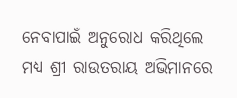ନେବାପାଇଁ ଅନୁରୋଧ କରିଥିଲେ ମଧ୍ୟ ଶ୍ରୀ ରାଉତରାୟ ଅଭିମାନରେ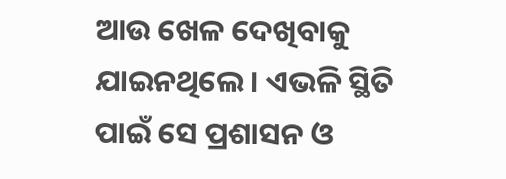ଆଉ ଖେଳ ଦେଖିବାକୁ ଯାଇନଥିଲେ । ଏଭଳି ସ୍ଥିତି ପାଇଁ ସେ ପ୍ରଶାସନ ଓ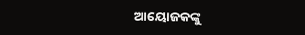ଆୟୋଜକଙ୍କୁ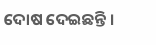ଦୋଷ ଦେଇଛନ୍ତି ।